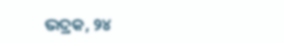ଭଦ୍ରକ, ୨୪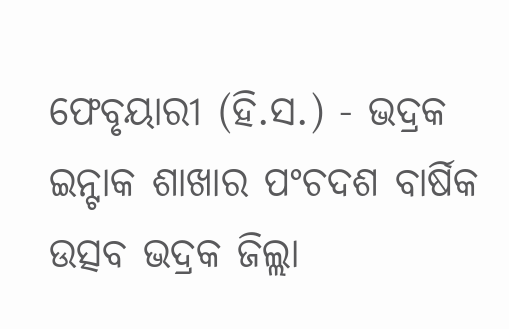ଫେବୃୟାରୀ (ହି.ସ.) - ଭଦ୍ରକ ଇନ୍ଟାକ ଶାଖାର ପଂଚଦଶ ବାର୍ଷିକ ଉତ୍ସବ ଭଦ୍ରକ ଜିଲ୍ଲା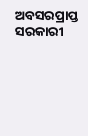ଅବସରପ୍ରାପ୍ତ ସରକାରୀ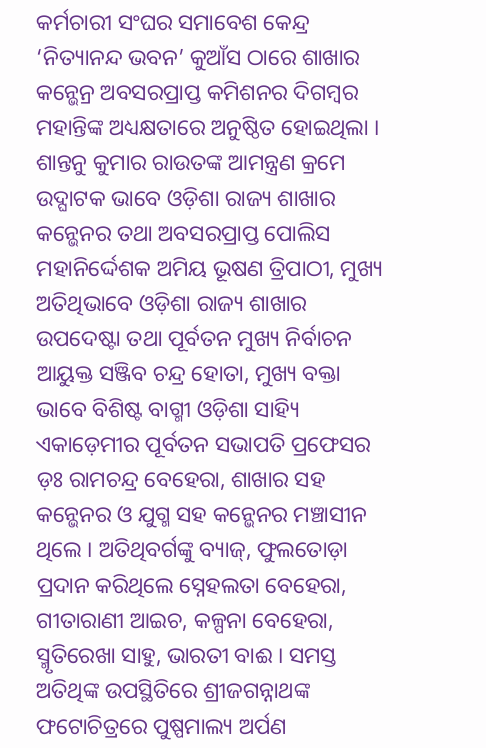କର୍ମଚାରୀ ସଂଘର ସମାବେଶ କେନ୍ଦ୍ର ‘ନିତ୍ୟାନନ୍ଦ ଭବନ’ କୁଆଁସ ଠାରେ ଶାଖାର କନ୍ଭେନ୍ର ଅବସରପ୍ରାପ୍ତ କମିଶନର ଦିଗମ୍ବର ମହାନ୍ତିଙ୍କ ଅଧ୍ୟକ୍ଷତାରେ ଅନୁଷ୍ଠିତ ହୋଇଥିଲା । ଶାନ୍ତନୁ କୁମାର ରାଉତଙ୍କ ଆମନ୍ତ୍ରଣ କ୍ରମେ ଉଦ୍ଘାଟକ ଭାବେ ଓଡ଼ିଶା ରାଜ୍ୟ ଶାଖାର କନ୍ଭେନର ତଥା ଅବସରପ୍ରାପ୍ତ ପୋଲିସ ମହାନିର୍ଦ୍ଦେଶକ ଅମିୟ ଭୂଷଣ ତ୍ରିପାଠୀ, ମୁଖ୍ୟ ଅତିଥିଭାବେ ଓଡ଼ିଶା ରାଜ୍ୟ ଶାଖାର ଉପଦେଷ୍ଟା ତଥା ପୂର୍ବତନ ମୁଖ୍ୟ ନିର୍ବାଚନ ଆୟୁକ୍ତ ସଞ୍ଜିବ ଚନ୍ଦ୍ର ହୋତା, ମୁଖ୍ୟ ବକ୍ତା ଭାବେ ବିଶିଷ୍ଟ ବାଗ୍ମୀ ଓଡ଼ିଶା ସାହ୍ୟି ଏକାଡ଼େମୀର ପୂର୍ବତନ ସଭାପତି ପ୍ରଫେସର ଡ଼ଃ ରାମଚନ୍ଦ୍ର ବେହେରା, ଶାଖାର ସହ କନ୍ଭେନର ଓ ଯୁଗ୍ମ ସହ କନ୍ଭେନର ମଞ୍ଚାସୀନ ଥିଲେ । ଅତିଥିବର୍ଗଙ୍କୁ ବ୍ୟାଜ୍, ଫୁଲତୋଡ଼ା ପ୍ରଦାନ କରିଥିଲେ ସ୍ନେହଲତା ବେହେରା, ଗୀତାରାଣୀ ଆଇଚ, କଳ୍ପନା ବେହେରା, ସ୍ମୃତିରେଖା ସାହୁ, ଭାରତୀ ବାଈ । ସମସ୍ତ ଅତିଥିଙ୍କ ଉପସ୍ଥିତିରେ ଶ୍ରୀଜଗନ୍ନାଥଙ୍କ ଫଟୋଚିତ୍ରରେ ପୁଷ୍ପମାଲ୍ୟ ଅର୍ପଣ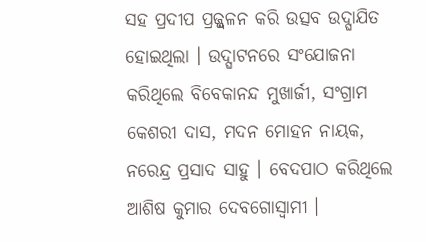ସହ ପ୍ରଦୀପ ପ୍ରଜ୍ଜ୍ୱଳନ କରି ଉତ୍ସବ ଉଦ୍ଘାଯିତ ହୋଇଥିଲା । ଉଦ୍ଘାଟନରେ ସଂଯୋଜନା କରିଥିଲେ ବିବେକାନନ୍ଦ ମୁଖାର୍ଜୀ, ସଂଗ୍ରାମ କେଶରୀ ଦାସ, ମଦନ ମୋହନ ନାୟକ, ନରେନ୍ଦ୍ର ପ୍ରସାଦ ସାହୁ । ବେଦପାଠ କରିଥିଲେ ଆଶିଷ କୁମାର ଦେବଗୋସ୍ୱାମୀ ।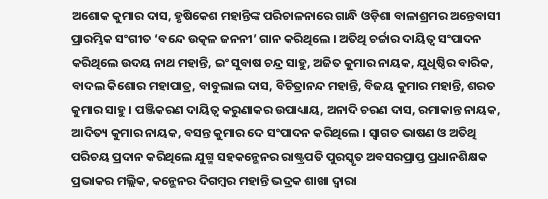ଅଶୋକ କୁମାର ଦାସ, ହୃଷିକେଶ ମହାନ୍ତିଙ୍କ ପରିଚାଳନାରେ ଗାନ୍ଧି ଓଡ଼ିଶା ବାଳାଶ୍ରମର ଅନ୍ତେବାସୀ ପ୍ରାରମ୍ଭିକ ସଂଗୀତ ‘ବନ୍ଦେ ଉତ୍କଳ ଜନନୀ’ ଗାନ କରିଥିଲେ । ଅତିଥି ଚର୍ଚ୍ଚାର ଦାୟିତ୍ୱ ସଂପାଦନ କରିଥିଲେ ଉଦୟ ନାଥ ମହାନ୍ତି, ଇଂ ସୁବାଷ ଚନ୍ଦ୍ର ସାହୁ, ଅଜିତ କୁମାର ନାୟକ, ଯୁଧିଷ୍ଠିର ବାରିକ, ବାଦଲ କିଶୋର ମହାପାତ୍ର, ବାବୁଲାଲ ଦାସ, ବିଚିତ୍ରାନନ୍ଦ ମହାନ୍ତି, ବିଜୟ କୁମାର ମହାନ୍ତି, ଶରତ କୁମାର ସାହୁ । ପଞ୍ଜିକରଣ ଦାୟିତ୍ୱ କରୁଣାକର ଉପାଧ୍ୟାୟ, ଅନାଦି ଚରଣ ଦାସ, ରମାକାନ୍ତ ନାୟକ, ଆଦିତ୍ୟ କୁମାର ନାୟକ, ବସନ୍ତ କୁମାର ଦେ ସଂପାଦନ କରିଥିଲେ । ସ୍ୱାଗତ ଭାଷଣ ଓ ଅତିଥି ପରିଚୟ ପ୍ରଦାନ କରିଥିଲେ ଯୁଗ୍ମ ସହକନ୍ଭେନର ରାଷ୍ଟ୍ରପତି ପୁରସ୍କୃତ ଅବସରପ୍ରାପ୍ତ ପ୍ରଧାନଶିକ୍ଷକ ପ୍ରଭାକର ମଲ୍ଲିକ, କନ୍ଭେନର ଦିଗମ୍ବର ମହାନ୍ତି ଭଦ୍ରକ ଶାଖା ଦ୍ୱାରା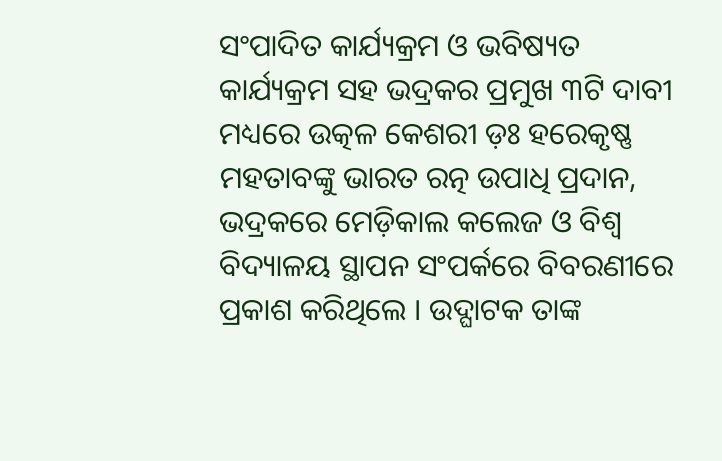ସଂପାଦିତ କାର୍ଯ୍ୟକ୍ରମ ଓ ଭବିଷ୍ୟତ କାର୍ଯ୍ୟକ୍ରମ ସହ ଭଦ୍ରକର ପ୍ରମୁଖ ୩ଟି ଦାବୀ ମଧ୍ୟରେ ଉତ୍କଳ କେଶରୀ ଡ଼ଃ ହରେକୃଷ୍ଣ ମହତାବଙ୍କୁ ଭାରତ ରତ୍ନ ଉପାଧି ପ୍ରଦାନ, ଭଦ୍ରକରେ ମେଡ଼ିକାଲ କଲେଜ ଓ ବିଶ୍ୱ ବିଦ୍ୟାଳୟ ସ୍ଥାପନ ସଂପର୍କରେ ବିବରଣୀରେ ପ୍ରକାଶ କରିଥିଲେ । ଉଦ୍ଘାଟକ ତାଙ୍କ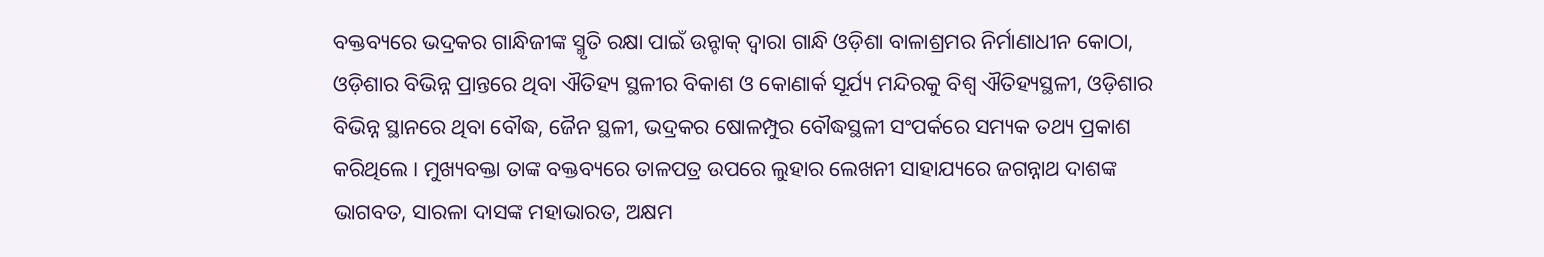ବକ୍ତବ୍ୟରେ ଭଦ୍ରକର ଗାନ୍ଧିଜୀଙ୍କ ସ୍ମୃତି ରକ୍ଷା ପାଇଁ ଉନ୍ଟାକ୍ ଦ୍ୱାରା ଗାନ୍ଧି ଓଡ଼ିଶା ବାଳାଶ୍ରମର ନିର୍ମାଣାଧୀନ କୋଠା, ଓଡ଼ିଶାର ବିଭିନ୍ନ ପ୍ରାନ୍ତରେ ଥିବା ଐତିହ୍ୟ ସ୍ଥଳୀର ବିକାଶ ଓ କୋଣାର୍କ ସୂର୍ଯ୍ୟ ମନ୍ଦିରକୁ ବିଶ୍ୱ ଐତିହ୍ୟସ୍ଥଳୀ, ଓଡ଼ିଶାର ବିଭିନ୍ନ ସ୍ଥାନରେ ଥିବା ବୌଦ୍ଧ, ଜୈନ ସ୍ଥଳୀ, ଭଦ୍ରକର ଷୋଳମ୍ପୁର ବୌଦ୍ଧସ୍ଥଳୀ ସଂପର୍କରେ ସମ୍ୟକ ତଥ୍ୟ ପ୍ରକାଶ କରିଥିଲେ । ମୁଖ୍ୟବକ୍ତା ତାଙ୍କ ବକ୍ତବ୍ୟରେ ତାଳପତ୍ର ଉପରେ ଲୁହାର ଲେଖନୀ ସାହାଯ୍ୟରେ ଜଗନ୍ନାଥ ଦାଶଙ୍କ ଭାଗବତ, ସାରଳା ଦାସଙ୍କ ମହାଭାରତ, ଅକ୍ଷମ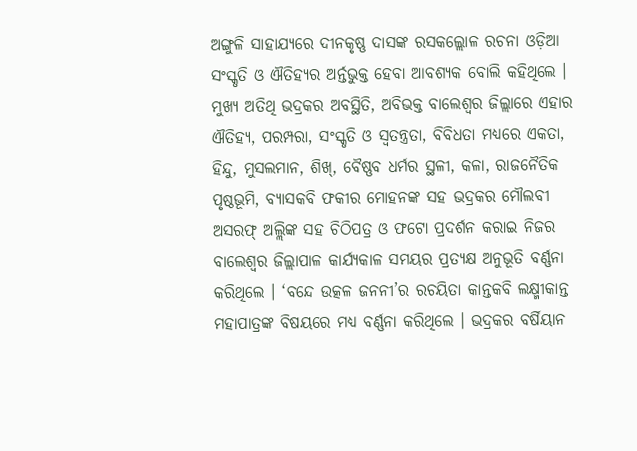ଅଙ୍ଗୁଳି ସାହାଯ୍ୟରେ ଦୀନକୃଷ୍ଣ ଦାସଙ୍କ ରସକଲ୍ଲୋଳ ରଚନା ଓଡ଼ିଆ ସଂସ୍କୃତି ଓ ଐତିହ୍ୟର ଅର୍ନ୍ତଭୁକ୍ତ ହେବା ଆବଶ୍ୟକ ବୋଲି କହିଥିଲେ । ମୁଖ୍ୟ ଅତିଥି ଭଦ୍ରକର ଅବସ୍ଥିତି, ଅବିଭକ୍ତ ବାଲେଶ୍ୱର ଜିଲ୍ଲାରେ ଏହାର ଐତିହ୍ୟ, ପରମ୍ପରା, ସଂସ୍କୃତି ଓ ସ୍ୱତନ୍ତ୍ରତା, ବିବିଧତା ମଧ୍ୟରେ ଏକତା, ହିନ୍ଦୁ, ମୁସଲମାନ, ଶିଖ୍, ବୈଷ୍ଣବ ଧର୍ମର ସ୍ଥଳୀ, କଳା, ରାଜନୈତିକ ପୃଷ୍ଠଭୂମି, ବ୍ୟାସକବି ଫକୀର ମୋହନଙ୍କ ସହ ଭଦ୍ରକର ମୌଲବୀ ଅସରଫ୍ ଅଲ୍ଲିଙ୍କ ସହ ଚିଠିପତ୍ର ଓ ଫଟୋ ପ୍ରଦର୍ଶନ କରାଇ ନିଜର ବାଲେଶ୍ୱର ଜିଲ୍ଲାପାଳ କାର୍ଯ୍ୟକାଳ ସମୟର ପ୍ରତ୍ୟକ୍ଷ ଅନୁଭୂତି ବର୍ଣ୍ଣନା କରିଥିଲେ । ‘ବନ୍ଦେ ଉତ୍କଳ ଜନନୀ’ର ରଚୟିତା କାନ୍ତକବି ଲକ୍ଷ୍ମୀକାନ୍ତ ମହାପାତ୍ରଙ୍କ ବିଷୟରେ ମଧ୍ୟ ବର୍ଣ୍ଣନା କରିଥିଲେ । ଭଦ୍ରକର ବର୍ଷିୟାନ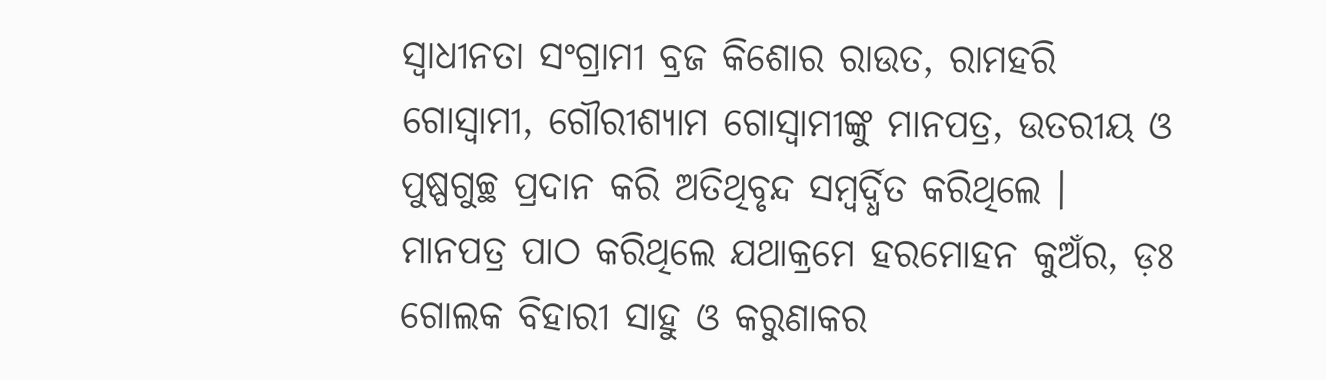ସ୍ୱାଧୀନତା ସଂଗ୍ରାମୀ ବ୍ରଜ କିଶୋର ରାଉତ, ରାମହରି ଗୋସ୍ୱାମୀ, ଗୌରୀଶ୍ୟାମ ଗୋସ୍ୱାମୀଙ୍କୁ ମାନପତ୍ର, ଉତରୀୟ ଓ ପୁଷ୍ପଗୁଚ୍ଛ ପ୍ରଦାନ କରି ଅତିଥିବୃନ୍ଦ ସମ୍ବର୍ଦ୍ଧିତ କରିଥିଲେ । ମାନପତ୍ର ପାଠ କରିଥିଲେ ଯଥାକ୍ରମେ ହରମୋହନ କୁଅଁର, ଡ଼ଃ ଗୋଲକ ବିହାରୀ ସାହୁ ଓ କରୁଣାକର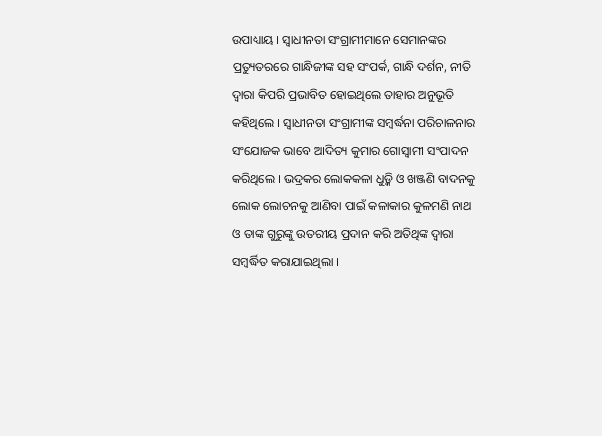ଉପାଧ୍ୟାୟ । ସ୍ୱାଧୀନତା ସଂଗ୍ରାମୀମାନେ ସେମାନଙ୍କର ପ୍ରତ୍ୟୁତରରେ ଗାନ୍ଧିଜୀଙ୍କ ସହ ସଂପର୍କ, ଗାନ୍ଧି ଦର୍ଶନ, ନୀତି ଦ୍ୱାରା କିପରି ପ୍ରଭାବିତ ହୋଇଥିଲେ ତାହାର ଅନୁଭୂତି କହିଥିଲେ । ସ୍ୱାଧୀନତା ସଂଗ୍ରାମୀଙ୍କ ସମ୍ବର୍ଦ୍ଧନା ପରିଚାଳନାର ସଂଯୋଜକ ଭାବେ ଆଦିତ୍ୟ କୁମାର ଗୋସ୍ୱାମୀ ସଂପାଦନ କରିଥିଲେ । ଭଦ୍ରକର ଲୋକକଳା ଧୁଡ଼୍କି ଓ ଖଞ୍ଜଣି ବାଦନକୁ ଲୋକ ଲୋଚନକୁ ଆଣିବା ପାଇଁ କଳାକାର କୁଳମଣି ନାଥ ଓ ତାଙ୍କ ଗୁରୁଙ୍କୁ ଉତରୀୟ ପ୍ରଦାନ କରି ଅତିଥିଙ୍କ ଦ୍ୱାରା ସମ୍ବର୍ଦ୍ଧିତ କରାଯାଇଥିଲା ।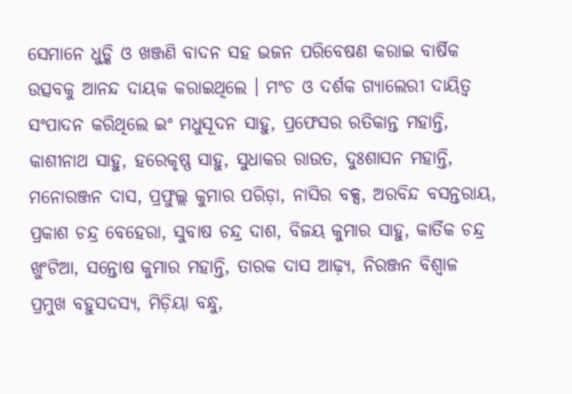ସେମାନେ ଧୁଡ଼୍କି ଓ ଖଞ୍ଜଣି ବାଦନ ସହ ଭଜନ ପରିବେଷଣ କରାଇ ବାର୍ଷିକ ଉତ୍ସବକୁ ଆନନ୍ଦ ଦାୟକ କରାଇଥିଲେ । ମଂଚ ଓ ଦର୍ଶକ ଗ୍ୟାଲେରୀ ଦାୟିତ୍ୱ ସଂପାଦନ କରିଥିଲେ ଇଂ ମଧୁସୂଦନ ସାହୁ, ପ୍ରଫେସର ରତିକାନ୍ତ ମହାନ୍ତି, କାଶୀନାଥ ସାହୁ, ହରେକୃଷ୍ଣ ସାହୁ, ସୁଧାକର ରାଉତ, ଦୁଃଶାସନ ମହାନ୍ତି, ମନୋରଞ୍ଜନ ଦାସ, ପ୍ରଫୁଲ୍ଲ କୁମାର ପରିଡ଼ା, ନାସିର ବକ୍ସ, ଅରବିନ୍ଦ ବସନ୍ତରାୟ, ପ୍ରକାଶ ଚନ୍ଦ୍ର ବେହେରା, ସୁବାଷ ଚନ୍ଦ୍ର ଦାଶ, ବିଜୟ କୁମାର ସାହୁ, କାର୍ତିକ ଚନ୍ଦ୍ର ଖୁଂଟିଆ, ସନ୍ତୋଷ କୁମାର ମହାନ୍ତି, ତାରକ ଦାସ ଆଢ଼୍ୟ, ନିରଞ୍ଜନ ବିଶ୍ୱାଳ ପ୍ରମୁଖ ବହୁସଦସ୍ୟ, ମିଡ଼ିୟା ବନ୍ଧୁ,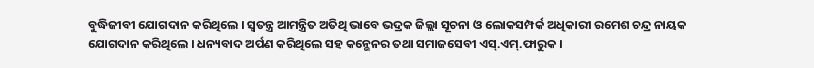ବୁଦ୍ଧିଜୀବୀ ଯୋଗଦାନ କରିଥିଲେ । ସ୍ୱତନ୍ତ୍ର ଆମନ୍ତ୍ରିତ ଅତିଥି ଭାବେ ଭଦ୍ରକ ଜିଲ୍ଲା ସୂଚନା ଓ ଲୋକସମ୍ପର୍କ ଅଧିକାରୀ ରମେଶ ଚନ୍ଦ୍ର ନାୟକ ଯୋଗଦାନ କରିଥିଲେ । ଧନ୍ୟବାଦ ଅର୍ପଣ କରିଥିଲେ ସହ କନ୍ଭେନର ତଥା ସମାଜସେବୀ ଏସ୍.ଏମ୍.ଫାରୁକ ।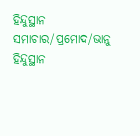ହିନ୍ଦୁସ୍ଥାନ ସମାଚାର/ପ୍ରମୋଦ/ଭାନୁ
ହିନ୍ଦୁସ୍ଥାନ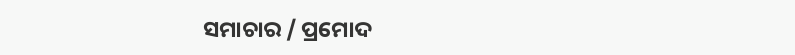ସମାଚାର / ପ୍ରମୋଦ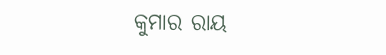କୁମାର ରାୟ